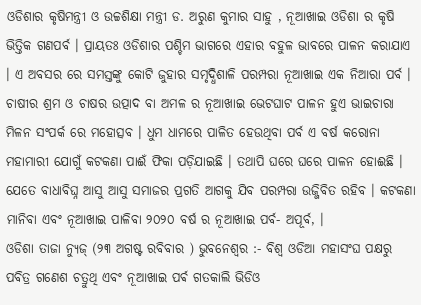ଓଡିଶାର କୃଷିମନ୍ତ୍ରୀ ଓ ଉଚ୍ଚଶିକ୍ଷା ମନ୍ତ୍ରୀ ଡ. ଅରୁଣ କୁମାର ସାହୁ , ନୂଆଖାଇ ଓଡିଶା ର କୃଷି ଭିତ୍ତିକ ଗଣପର୍ବ । ପ୍ରାୟତଃ ଓଡିଶାର ପଶ୍ଚିମ ଭାଗରେ ଏହାର ବହୁଳ ଭାବରେ ପାଳନ କରାଯାଏ । ଏ ଅବସର ରେ ସମସ୍ତଙ୍କୁ କୋଟି ଜୁହାର ସମୃଦ୍ଧିଶାଳି ପରମ୍ପରା ନୂଆଖାଇ ଏକ ନିଆରା ପର୍ବ । ଚାଷୀର ଶ୍ରମ ଓ ଚାଷର ଉତ୍ପାଦ ବା ଅମଳ ର ନୂଆଖାଇ ଭେଟଘାଟ ପାଳନ ହୁଏ ଭାଇଚାରା ମିଳନ ସଂପର୍କ ରେ ମହୋତ୍ସବ । ଧୁମ ଧାମରେ ପାଳିତ ହେଉଥିବା ପର୍ବ ଏ ବର୍ଷ କରୋନା ମହାମାରୀ ଯୋଗୁଁ କଟକଣା ପାଈଁ ଫିକା ପଡ଼ିଯାଇଛି । ତଥାପି ଘରେ ଘରେ ପାଳନ ହୋଈଛି । ଯେତେ ବାଧାବିଘ୍ନ ଆସୁ ଆସୁ ସମାଜର ପ୍ରଗତି ଆଗକୁ ଯିବ ପରମ୍ପରା ଉଜ୍ଜିବିତ ରହିବ । କଟକଣା ମାନିବା ଏବଂ ନୂଆଖାଇ ପାଳିବା ୨୦୨୦ ବର୍ଷ ର ନୂଆଖାଇ ପର୍ବ- ଅପୂର୍ବ, ।
ଓଡିଶା ତାଜା ନ୍ୟୁଜ୍ (୨୩ ଅଗଷ୍ଟ ରବିବାର ) ଭୁବନେଶ୍ୱର :- ବିଶ୍ୱ ଓଡିଆ ମହାସଂଘ ପକ୍ଷରୁ ପବିତ୍ର ଗଣେଶ ଚତ୍ରୁଥି ଏବଂ ନୂଆଖାଇ ପର୍ଵ ଗତକାଲି ଭିଡିଓ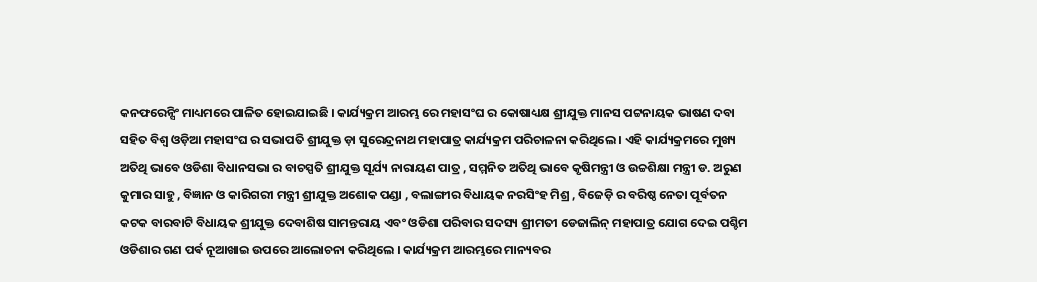କନଫରେନ୍ସିଂ ମାଧ୍ୟମରେ ପାଳିତ ହୋଇଯାଇଛି । କାର୍ଯ୍ୟକ୍ରମ ଆରମ୍ଭ ରେ ମହାସଂଘ ର କୋଷାଧ୍ୟକ୍ଷ ଶ୍ରୀଯୁକ୍ତ ମାନସ ପଟ୍ଟନାୟକ ଭାଷଣ ଦବା ସହିତ ବିଶ୍ୱ ଓଡ଼ିଆ ମହାସଂଘ ର ସଭାପତି ଶ୍ରୀଯୁକ୍ତ ଡ଼ା ସୁରେନ୍ଦ୍ରନାଥ ମହାପାତ୍ର କାର୍ଯ୍ୟକ୍ରମ ପରିଚାଳନା କରିଥିଲେ । ଏହି କାର୍ଯ୍ୟକ୍ରମରେ ମୁଖ୍ୟ ଅତିଥି ଭାବେ ଓଡିଶା ବିଧାନସଭା ର ବାଚସ୍ପତି ଶ୍ରୀଯୁକ୍ତ ସୂର୍ଯ୍ୟ ନାରାୟଣ ପାତ୍ର , ସମ୍ମନିତ ଅତିଥି ଭାବେ କୃଷିମନ୍ତ୍ରୀ ଓ ଉଚ୍ଚଶିକ୍ଷା ମନ୍ତ୍ରୀ ଡ. ଅରୁଣ କୁମାର ସାହୁ , ବିଜ୍ଞାନ ଓ କାରିଗରୀ ମନ୍ତ୍ରୀ ଶ୍ରୀଯୁକ୍ତ ଅଶୋକ ପଣ୍ଡା , ବଲାଙ୍ଗୀର ବିଧାୟକ ନରସିଂହ ମିଶ୍ର , ବିଜେଡ଼ି ର ବରିଷ୍ଠ ନେତା ପୂର୍ବତନ କଟକ ବାରବାଟି ବିଧାୟକ ଶ୍ରୀଯୁକ୍ତ ଦେବାଶିଷ ସାମନ୍ତରାୟ ଏବଂ ଓଡିଶା ପରିବାର ସଦସ୍ୟ ଶ୍ରୀମତୀ ଡେଜାଲିନ୍ ମହାପାତ୍ର ଯୋଗ ଦେଇ ପଶ୍ଚିମ ଓଡିଶାର ଗଣ ପର୍ଵ ନୂଆଖାଇ ଉପରେ ଆଲୋଚନା କରିଥିଲେ । କାର୍ଯ୍ୟକ୍ରମ ଆରମ୍ଭରେ ମାନ୍ୟବର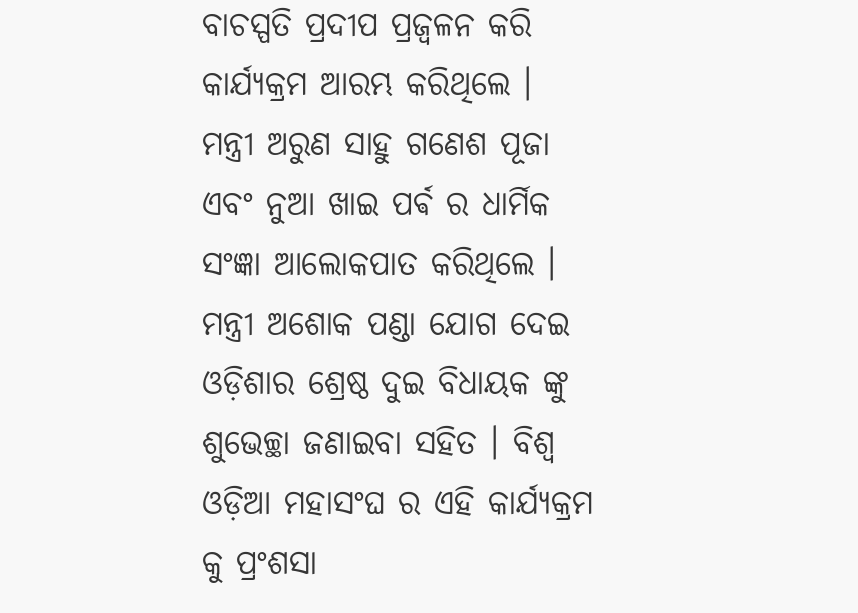ବାଚସ୍ପତି ପ୍ରଦୀପ ପ୍ରଜ୍ଵଳନ କରି କାର୍ଯ୍ୟକ୍ରମ ଆରମ୍ଭ କରିଥିଲେ ।
ମନ୍ତ୍ରୀ ଅରୁଣ ସାହୁ ଗଣେଶ ପୂଜା ଏବଂ ନୁଆ ଖାଇ ପର୍ଵ ର ଧାର୍ମିକ ସଂଜ୍ଞା ଆଲୋକପାତ କରିଥିଲେ । ମନ୍ତ୍ରୀ ଅଶୋକ ପଣ୍ଡା ଯୋଗ ଦେଇ ଓଡ଼ିଶାର ଶ୍ରେଷ୍ଠ ଦୁଇ ବିଧାୟକ ଙ୍କୁ ଶୁଭେଚ୍ଛା ଜଣାଇବା ସହିତ । ବିଶ୍ୱ ଓଡ଼ିଆ ମହାସଂଘ ର ଏହି କାର୍ଯ୍ୟକ୍ରମ କୁ ପ୍ରଂଶସା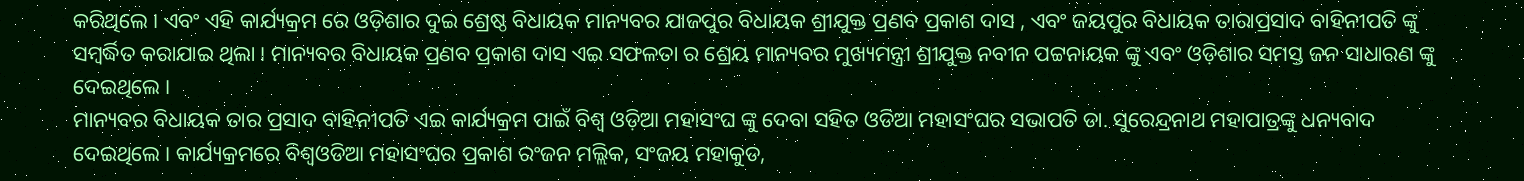କରିଥିଲେ । ଏବଂ ଏହି କାର୍ଯ୍ୟକ୍ରମ ରେ ଓଡ଼ିଶାର ଦୁଇ ଶ୍ରେଷ୍ଠ ବିଧାୟକ ମାନ୍ୟବର ଯାଜପୁର ବିଧାୟକ ଶ୍ରୀଯୁକ୍ତ ପ୍ରଣବ ପ୍ରକାଶ ଦାସ , ଏବଂ ଜୟପୁର ବିଧାୟକ ତାରାପ୍ରସାଦ ବାହିନୀପତି ଙ୍କୁ ସମ୍ବର୍ଦ୍ଧିତ କରାଯାଇ ଥିଲା । ମାନ୍ୟବର ବିଧାୟକ ପ୍ରଣବ ପ୍ରକାଶ ଦାସ ଏଇ ସଫଳତା ର ଶ୍ରେୟ ମାନ୍ୟବର ମୁଖ୍ୟମନ୍ତ୍ରୀ ଶ୍ରୀଯୁକ୍ତ ନବୀନ ପଟ୍ଟନାୟକ ଙ୍କୁ ଏବଂ ଓଡ଼ିଶାର ସମସ୍ତ ଜନ ସାଧାରଣ ଙ୍କୁ ଦେଇଥିଲେ ।
ମାନ୍ୟବର ବିଧାୟକ ତାର ପ୍ରସାଦ ବାହିନୀପତି ଏଇ କାର୍ଯ୍ୟକ୍ରମ ପାଇଁ ବିଶ୍ୱ ଓଡ଼ିଆ ମହାସଂଘ ଙ୍କୁ ଦେବା ସହିତ ଓଡିଆ ମହାସଂଘର ସଭାପତି ଡା. ସୁରେନ୍ଦ୍ରନାଥ ମହାପାତ୍ରଙ୍କୁ ଧନ୍ୟବାଦ ଦେଇଥିଲେ । କାର୍ଯ୍ୟକ୍ରମରେ ବିଶ୍ୱଓଡିଆ ମହାସଂଘର ପ୍ରକାଶ ରଂଜନ ମଲ୍ଲିକ, ସଂଜୟ ମହାକୁଡ,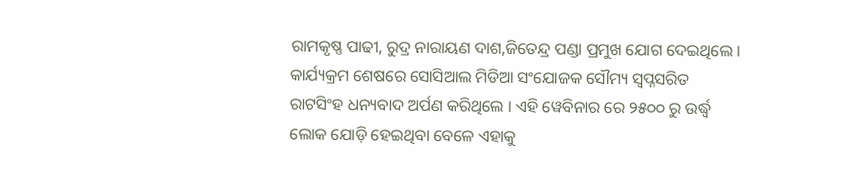ରାମକୃଷ୍ଣ ପାଢୀ, ରୁଦ୍ର ନାରାୟଣ ଦାଶ,ଜିତେନ୍ଦ୍ର ପଣ୍ଡା ପ୍ରମୁଖ ଯୋଗ ଦେଇଥିଲେ । କାର୍ଯ୍ୟକ୍ରମ ଶେଷରେ ସୋସିଆଲ ମିଡିଆ ସଂଯୋଜକ ସୌମ୍ୟ ସ୍ୱପ୍ନସରିତ ରାଟସିଂହ ଧନ୍ୟବାଦ ଅର୍ପଣ କରିଥିଲେ । ଏହି ୱେବିନାର ରେ ୨୫୦୦ ରୁ ଉର୍ଦ୍ଧ୍ବ ଲୋକ ଯୋଡ଼ି ହେଇଥିବା ବେଳେ ଏହାକୁ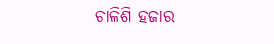ଚାଳିଶି ହଜାର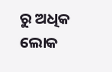ରୁ ଅଧିକ ଲୋକ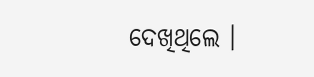ଦେଖିଥିଲେ ।